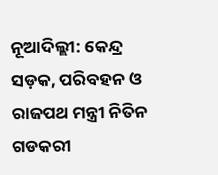ନୂଆଦିଲ୍ଲୀ: କେନ୍ଦ୍ର ସଡ଼କ, ପରିବହନ ଓ ରାଜପଥ ମନ୍ତ୍ରୀ ନିତିନ ଗଡକରୀ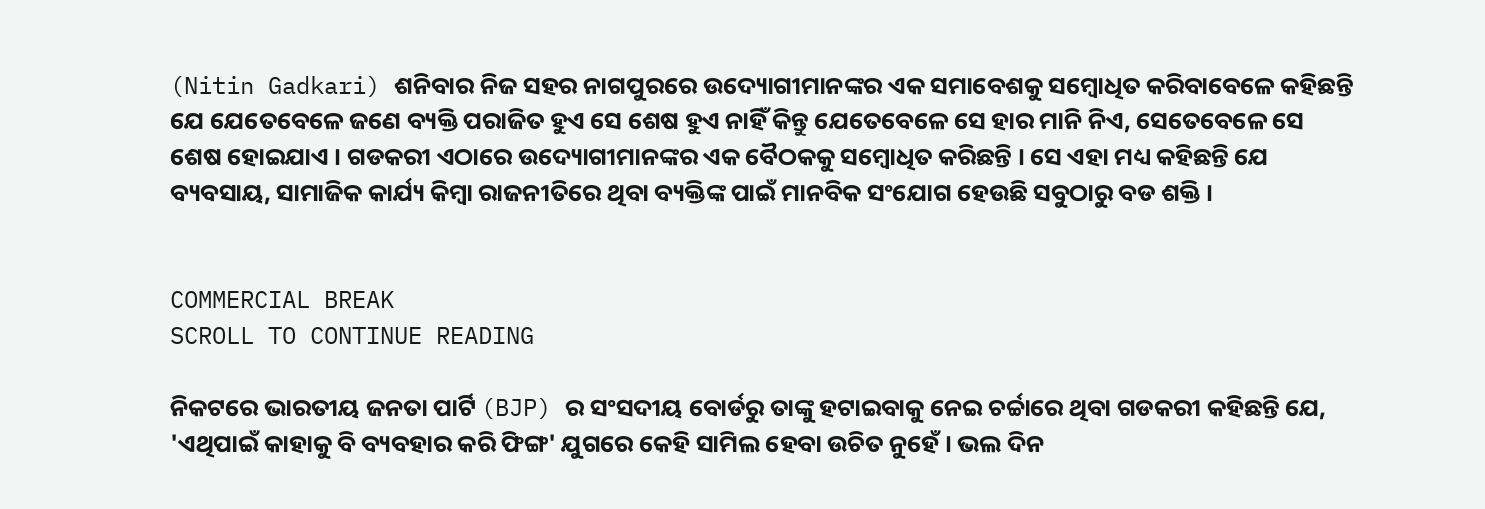(Nitin Gadkari) ଶନିବାର ନିଜ ସହର ନାଗପୁରରେ ଉଦ୍ୟୋଗୀମାନଙ୍କର ଏକ ସମାବେଶକୁ ସମ୍ବୋଧିତ କରିବାବେଳେ କହିଛନ୍ତି ଯେ ଯେତେବେଳେ ଜଣେ ବ୍ୟକ୍ତି ପରାଜିତ ହୁଏ ସେ ଶେଷ ହୁଏ ନାହିଁ କିନ୍ତୁ ଯେତେବେଳେ ସେ ହାର ମାନି ନିଏ, ସେତେବେଳେ ସେ ଶେଷ ହୋଇଯାଏ । ଗଡକରୀ ଏଠାରେ ଉଦ୍ୟୋଗୀମାନଙ୍କର ଏକ ବୈଠକକୁ ସମ୍ବୋଧିତ କରିଛନ୍ତି । ସେ ଏହା ମଧ୍ୟ କହିଛନ୍ତି ଯେ ବ୍ୟବସାୟ, ସାମାଜିକ କାର୍ଯ୍ୟ କିମ୍ବା ରାଜନୀତିରେ ଥିବା ବ୍ୟକ୍ତିଙ୍କ ପାଇଁ ମାନବିକ ସଂଯୋଗ ହେଉଛି ସବୁଠାରୁ ବଡ ଶକ୍ତି ।


COMMERCIAL BREAK
SCROLL TO CONTINUE READING

ନିକଟରେ ଭାରତୀୟ ଜନତା ପାର୍ଟି (BJP) ର ସଂସଦୀୟ ବୋର୍ଡରୁ ତାଙ୍କୁ ହଟାଇବାକୁ ନେଇ ଚର୍ଚ୍ଚାରେ ଥିବା ଗଡକରୀ କହିଛନ୍ତି ଯେ, 'ଏଥିପାଇଁ କାହାକୁ ବି ବ୍ୟବହାର କରି ଫିଙ୍ଗ' ଯୁଗରେ କେହି ସାମିଲ ହେବା ଉଚିତ ନୁହେଁ । ଭଲ ଦିନ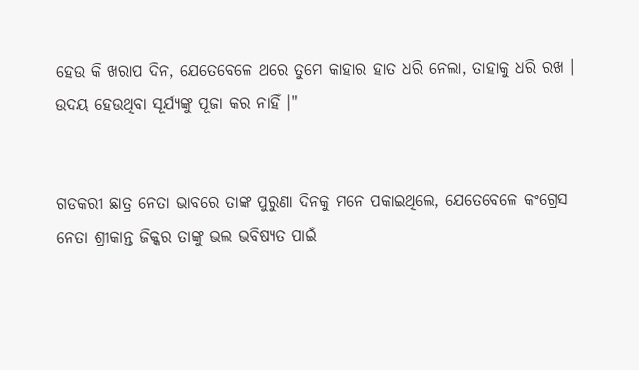ହେଉ କି ଖରାପ ଦିନ, ଯେତେବେଳେ ଥରେ ତୁମେ କାହାର ହାତ ଧରି ନେଲା, ତାହାକୁ ଧରି ରଖ । ଉଦୟ ହେଉଥିବା ସୂର୍ଯ୍ୟଙ୍କୁ ପୂଜା କର ନାହିଁ ।"


ଗଡକରୀ ଛାତ୍ର ନେତା ଭାବରେ ତାଙ୍କ ପୁରୁଣା ଦିନକୁ ମନେ ପକାଇଥିଲେ, ଯେତେବେଳେ କଂଗ୍ରେସ ନେତା ଶ୍ରୀକାନ୍ତ ଜିକ୍କର ତାଙ୍କୁ ଭଲ ଭବିଷ୍ୟତ ପାଇଁ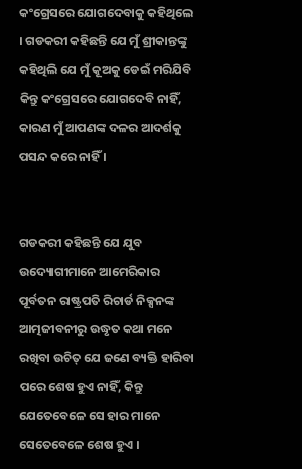କଂଗ୍ରେସରେ ଯୋଗଦେବାକୁ କହିଥିଲେ । ଗଡକରୀ କହିଛନ୍ତି ଯେ ମୁଁ ଶ୍ରୀକାନ୍ତଙ୍କୁ କହିଥିଲି ଯେ ମୁଁ କୂଅକୁ ଡେଇଁ ମରିଯିବି କିନ୍ତୁ କଂଗ୍ରେସରେ ଯୋଗଦେବି ନାହିଁ, କାରଣ ମୁଁ ଆପଣଙ୍କ ଦଳର ଆଦର୍ଶକୁ ପସନ୍ଦ କରେ ନାହିଁ ।


ଗଡକରୀ କହିଛନ୍ତି ଯେ ଯୁବ ଉଦ୍ୟୋଗୀମାନେ ଆମେରିକାର ପୂର୍ବତନ ରାଷ୍ଟ୍ରପତି ରିଚାର୍ଡ ନିକ୍ସନଙ୍କ ଆତ୍ମଜୀବନୀରୁ ଉଦ୍ଧୃତ କଥା ମନେ ରଖିବା ଉଚିତ୍ ଯେ ଜଣେ ବ୍ୟକ୍ତି ହାରିବା ପରେ ଶେଷ ହୁଏ ନାହିଁ, କିନ୍ତୁ ଯେତେବେଳେ ସେ ହାର ମାନେ ସେତେବେଳେ ଶେଷ ହୁଏ ।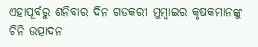ଏହାପୂର୍ବରୁ ଶନିବାର ଦିନ ଗଡକରୀ ମୁମ୍ବାଇର କୃଷକମାନଙ୍କୁ ଚିନି ଉତ୍ପାଦନ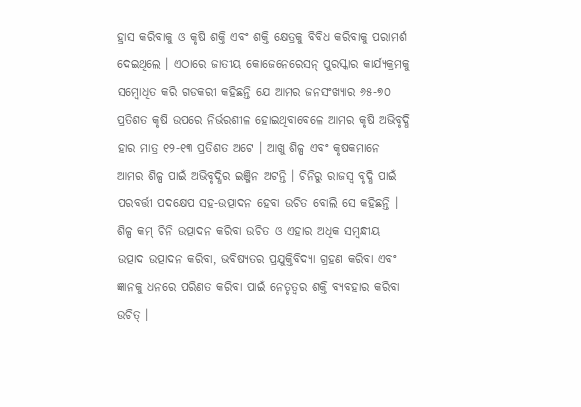ହ୍ରାସ କରିବାକୁ ଓ କୃଷି ଶକ୍ତି ଏବଂ ଶକ୍ତି କ୍ଷେତ୍ରକୁ ବିବିଧ କରିବାକୁ ପରାମର୍ଶ ଦେଇଥିଲେ । ଏଠାରେ ଜାତୀୟ କୋଜେନେରେସନ୍ ପୁରସ୍କାର କାର୍ଯ୍ୟକ୍ରମକୁ ସମ୍ବୋଧିତ କରି ଗଡକରୀ କହିଛନ୍ତି ଯେ ଆମର ଜନସଂଖ୍ୟାର ୬୫-୭୦ ପ୍ରତିଶତ କୃଷି ଉପରେ ନିର୍ଭରଶୀଳ ହୋଇଥିବାବେଳେ ଆମର କୃଷି ଅଭିବୃଦ୍ଧି ହାର ମାତ୍ର ୧୨-୧୩ ପ୍ରତିଶତ ଅଟେ । ଆଖୁ ଶିଳ୍ପ ଏବଂ କୃଷକମାନେ ଆମର ଶିଳ୍ପ ପାଇଁ ଅଭିବୃଦ୍ଧିର ଇଞ୍ଜିନ ଅଟନ୍ତି । ଚିନିରୁ ରାଜସ୍ୱ ବୃଦ୍ଧି ପାଇଁ ପରବର୍ତ୍ତୀ ପଦକ୍ଷେପ ସହ-ଉତ୍ପାଦନ ହେବା ଉଚିତ ବୋଲି ସେ କହିଛନ୍ତି । ଶିଳ୍ପ କମ୍ ଚିନି ଉତ୍ପାଦନ କରିବା ଉଚିତ ଓ ଏହାର ଅଧିକ ସମ୍ବନ୍ଧୀୟ ଉତ୍ପାଦ ଉତ୍ପାଦନ କରିବା, ଭବିଷ୍ୟତର ପ୍ରଯୁକ୍ତିବିଦ୍ୟା ଗ୍ରହଣ କରିବା ଏବଂ ଜ୍ଞାନକୁ ଧନରେ ପରିଣତ କରିବା ପାଇଁ ନେତୃତ୍ୱର ଶକ୍ତି ବ୍ୟବହାର କରିବା ଉଚିତ୍ ।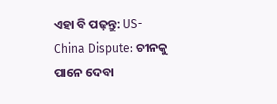ଏହା ବି ପଢ଼ନ୍ତୁ: US-China Dispute: ଚୀନକୁ ପାନେ ଦେବା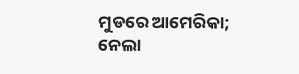ମୁଡରେ ଆମେରିକା; ନେଲା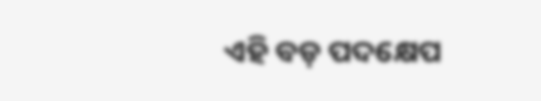ଏହି ବଡ଼ ପଦକ୍ଷେପ